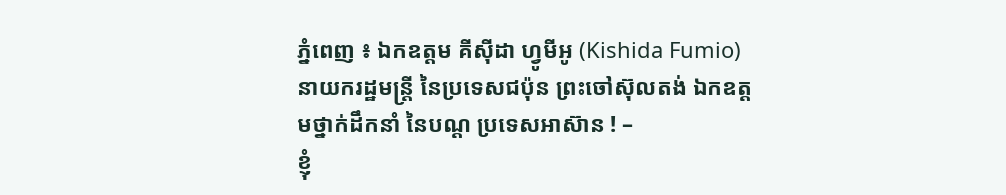ភ្នំពេញ ៖ ឯកឧត្តម គីស៊ីដា ហ្វូមីអូ (Kishida Fumio) នាយករដ្ឋមន្ត្រី នៃប្រទេសជប៉ុន ព្រះចៅស៊ុលតង់ ឯកឧត្តមថ្នាក់ដឹកនាំ នៃបណ្ត ប្រទេសអាស៊ាន ! –
ខ្ញុំ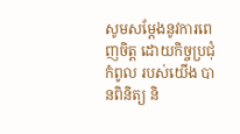សូមសម្ដែងនូវការពេញចិត្ត ដោយកិច្ចប្រជុំកំពូល របស់យើង បានពិនិត្យ និ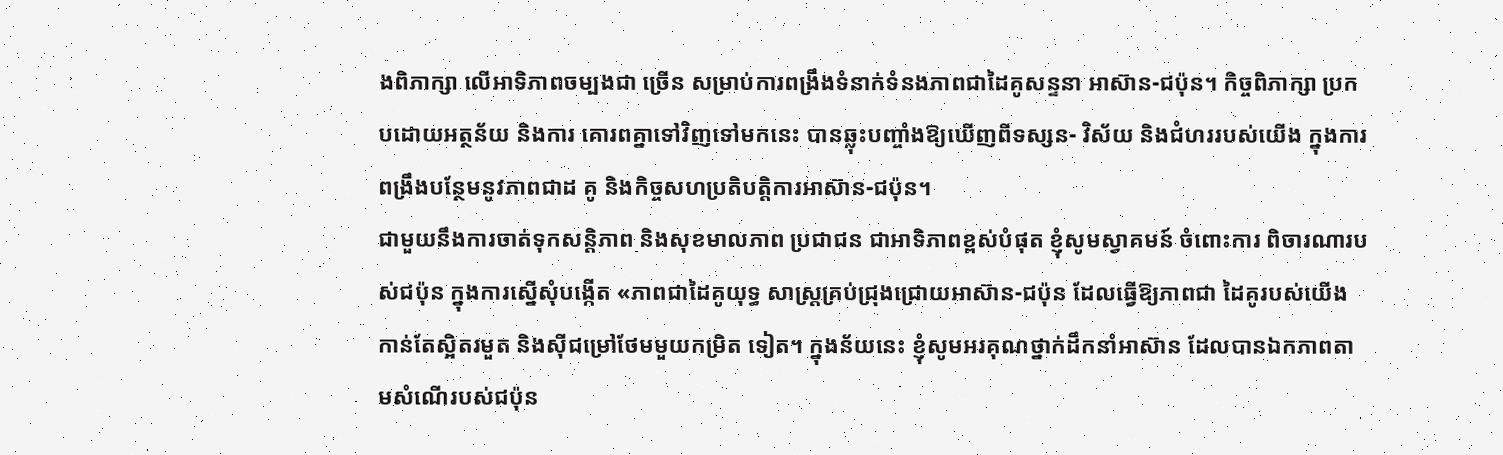ងពិភាក្សា លើអាទិភាពចម្បងជា ច្រើន សម្រាប់ការពង្រឹងទំនាក់ទំនងភាពជាដៃគូសន្ទនា អាស៊ាន-ជប៉ុន។ កិច្ចពិភាក្សា ប្រកបដោយអត្ថន័យ និងការ គោរពគ្នាទៅវិញទៅមកនេះ បានឆ្លុះបញ្ចាំងឱ្យឃើញពីទស្សន- វិស័យ និងជំហររបស់យើង ក្នុងការពង្រឹងបន្ថែមនូវភាពជាដ គូ និងកិច្ចសហប្រតិបត្តិការអាស៊ាន-ជប៉ុន។
ជាមួយនឹងការចាត់ទុកសន្តិភាព និងសុខមាលភាព ប្រជាជន ជាអាទិភាពខ្ពស់បំផុត ខ្ញុំសូមស្វាគមន៍ ចំពោះការ ពិចារណារបស់ជប៉ុន ក្នុងការស្នើសុំបង្កើត «ភាពជាដៃគូយុទ្ធ សាស្ត្រគ្រប់ជ្រុងជ្រោយអាស៊ាន-ជប៉ុន ដែលធ្វើឱ្យភាពជា ដៃគូរបស់យើង កាន់តែស្អិតរមួត និងស៊ីជម្រៅថែមមួយកម្រិត ទៀត។ ក្នុងន័យនេះ ខ្ញុំសូមអរគុណថ្នាក់ដឹកនាំអាស៊ាន ដែលបានឯកភាពតាមសំណើរបស់ជប៉ុន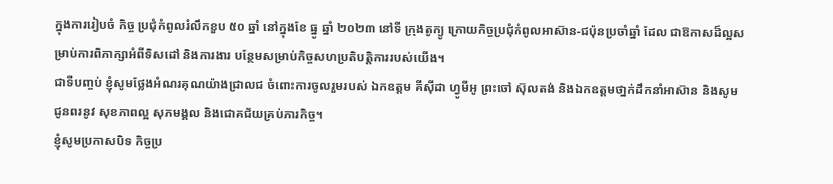ក្នុងការរៀបចំ កិច្ច ប្រជុំកំពូលរំលឹកខួប ៥០ ឆ្នាំ នៅក្នុងខែ ធ្នូ ឆ្នាំ ២០២៣ នៅទី ក្រុងតូក្យូ ក្រោយកិច្ចប្រជុំកំពូលអាស៊ាន-ជប៉ុនប្រចាំឆ្នាំ ដែល ជាឱកាសដ៏ល្អសម្រាប់ការពិភាក្សាអំពីទិសដៅ និងការងារ បន្ថែមសម្រាប់កិច្ចសហប្រតិបត្តិការរបស់យើង។
ជាទីបញ្ចប់ ខ្ញុំសូមថ្លែងអំណរគុណយ៉ាងជ្រាលជ ចំពោះការចូលរួមរបស់ ឯកឧត្តម គីស៊ីដា ហ្វូមីអូ ព្រះចៅ ស៊ុលតង់ និងឯកឧត្តមថា្នក់ដឹកនាំអាស៊ាន និងសូមជូនពរនូវ សុខភាពល្អ សុភមង្គល និងជោគជ័យគ្រប់ភារកិច្ច។
ខ្ញុំសូមប្រកាសបិទ កិច្ចប្រ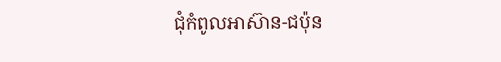ជុំកំពូលអាស៊ាន-ជប៉ុន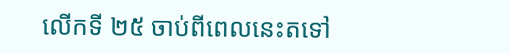លើកទី ២៥ ចាប់ពីពេលនេះតទៅ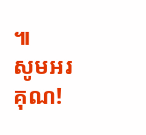៕
សូមអរគុណ!